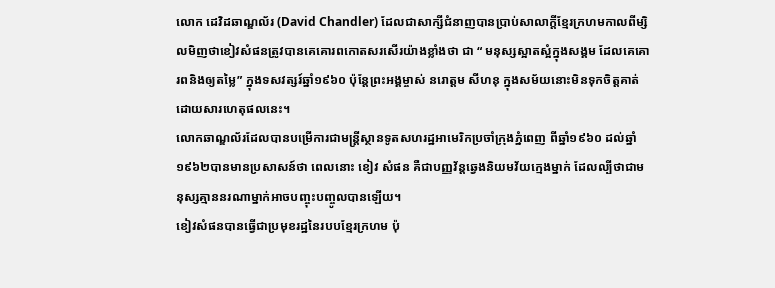លោក ដេវិដឆាណ្ឌល័រ (David Chandler) ដែលជាសាក្សីជំនាញបានប្រាប់សាលាក្តីខ្មែរក្រហមកាលពីម្សិលមិញថាខៀវសំផនត្រូវបានគេគោរពកោតសរសើរយ៉ាងខ្លាំងថា ជា “ មនុស្សស្អាតស្អំក្នុងសង្គម ដែលគេគោរពនិងឲ្យតម្លៃ” ក្នុងទសវត្សរ៍ឆ្នាំ១៩៦០ ប៉ុន្តែព្រះអង្គម្ចាស់ នរោត្តម សីហនុ ក្នុងសម័យនោះមិនទុកចិត្តគាត់ដោយសារហេតុផលនេះ។
លោកឆាណ្ឌល័រដែលបានបម្រើការជាមន្ត្រីស្ថានទូតសហរដ្ឋអាមេរិកប្រចាំក្រុងភ្នំពេញ ពីឆ្នាំ១៩៦០ ដល់ឆ្នាំ១៩៦២បានមានប្រសាសន៍ថា ពេលនោះ ខៀវ សំផន គឺជាបញ្ញវ័ន្តឆ្វេងនិយមវ័យក្មេងម្នាក់ ដែលល្បីថាជាមនុស្សគ្មាននរណាម្នាក់អាចបញ្ចុះបញ្ចូលបានឡើយ។
ខៀវសំផនបានធ្វើជាប្រមុខរដ្ឋនៃរបបខ្មែរក្រហម ប៉ុ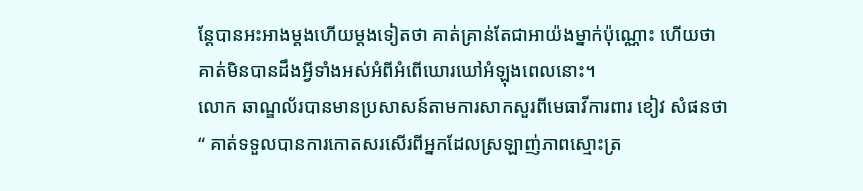ន្តែបានអះអាងម្តងហើយម្តងទៀតថា គាត់គ្រាន់តែជាអាយ៉ងម្នាក់ប៉ុណ្ណោះ ហើយថា គាត់មិនបានដឹងអ្វីទាំងអស់អំពីអំពើឃោរឃៅអំឡុងពេលនោះ។
លោក ឆាណ្ឌល័របានមានប្រសាសន៍តាមការសាកសួរពីមេធាវីការពារ ខៀវ សំផនថា“ គាត់ទទួលបានការកោតសរសើរពីអ្នកដែលស្រឡាញ់ភាពស្មោះត្រ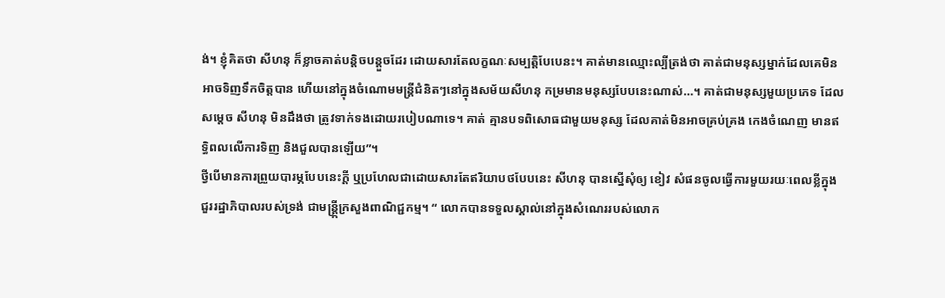ង់។ ខ្ញុំគិតថា សីហនុ ក៏ខ្លាចគាត់បន្តិចបន្តួចដែរ ដោយសារតែលក្ខណៈសម្បត្តិបែបេនះ។ គាត់មានឈ្មោះល្បីត្រង់ថា គាត់ជាមនុស្សម្នាក់ដែលគេមិនអាចទិញទឹកចិត្តបាន ហើយនៅក្នុងចំណោមមន្ត្រីជំនិតៗនៅក្នុងសម័យសីហនុ កម្រមានមនុស្សបែបនេះណាស់…។ គាត់ជាមនុស្សមួយប្រភេទ ដែលសម្ដេច សីហនុ មិនដឹងថា ត្រូវទាក់ទងដោយរបៀបណាទេ។ គាត់ គ្មានបទពិសោធជាមួយមនុស្ស ដែលគាត់មិនអាចគ្រប់គ្រង កេងចំណេញ មានឥទ្ធិពលលើការទិញ និងជួលបានឡើយ”។
ថ្វីបើមានការព្រួយបារម្ភបែបនេះក្តី ឬប្រហែលជាដោយសារតែឥរិយាបថបែបនេះ សីហនុ បានស្នើសុំឲ្យ ខៀវ សំផនចូលធ្វើការមួយរយៈពេលខ្លីក្នុងជួររដ្ឋាភិបាលរបស់ទ្រង់ ជាមន្ត្រី្កក្រសួងពាណិជ្ជកម្ម។ “ លោកបានទទួលស្គាល់នៅក្នុងសំណេររបស់លោក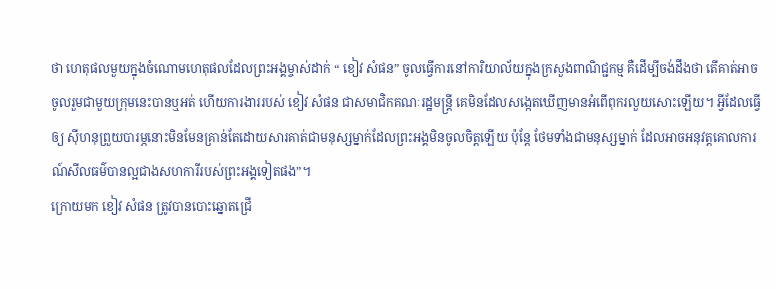ថា ហេតុផលមួយក្នុងចំណោមហេតុផលដែលព្រះអង្គម្ចាស់ដាក់ “ ខៀវ សំផន” ចូលធ្វើការនៅការិយាល័យក្នុងក្រសួងពាណិជ្ជកម្ម គឺដើម្បីចង់ដឹងថា តើគាត់អាច
ចូលរួមជាមួយក្រុមនេះបានឬអត់ ហើយការងាររបស់ ខៀវ សំផន ជាសមាជិកគណៈរដ្ឋមន្ត្រី គេមិនដែលសង្កេតឃើញមានអំពើពុករលួយសោះឡើយ។ អ្វីដែលធ្វើឲ្យ ស៊ីហនុព្រួយបារម្ភនោះមិនមែនគ្រាន់តែដោយសារគាត់ជាមនុស្សម្នាក់ដែលព្រះអង្គមិនចូលចិត្តឡើយ ប៉ុន្តែ ថែមទាំងជាមនុស្សម្នាក់ ដែលអាចអនុវត្តគោលការណ៍សីលធម៌បានល្អជាងសហការីរបស់ព្រះអង្គទៀតផង”។
ក្រោយមក ខៀវ សំផន ត្រូវបានបោះឆ្នោតជ្រើ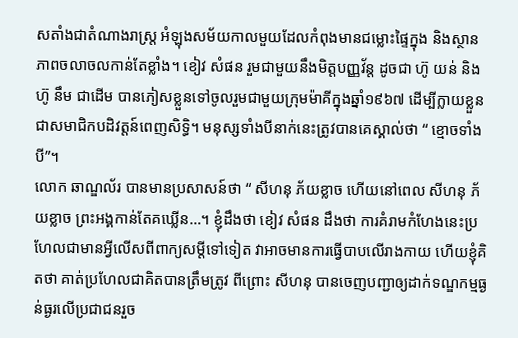សតាំងជាតំណាងរាស្ត្រ អំឡុងសម័យកាលមួយដែលកំពុងមានជម្លោះផ្ទៃក្នុង និងស្ថានភាពចលាចលកាន់តែខ្លាំង។ ខៀវ សំផន រួមជាមួយនឹងមិត្តបញ្ញវ័ន្ត ដូចជា ហ៊ូ យន់ និង ហ៊ូ នឹម ជាដើម បានភៀសខ្លួនទៅចូលរួមជាមួយក្រុមម៉ាគីក្នុងឆ្នាំ១៩៦៧ ដើម្បីក្លាយខ្លួនជាសមាជិកបដិវត្តន៍ពេញសិទ្ធិ។ មនុស្សទាំងបីនាក់នេះត្រូវបានគេស្គាល់ថា “ ខ្មោចទាំងបី”។
លោក ឆាណ្ឌល័រ បានមានប្រសាសន៍ថា “ សីហនុ ភ័យខ្លាច ហើយនៅពេល សីហនុ ភ័យខ្លាច ព្រះអង្គកាន់តែគឃ្លើន…។ ខ្ញុំដឹងថា ខៀវ សំផន ដឹងថា ការគំរាមកំហែងនេះប្រហែលជាមានអ្វីលើសពីពាក្យសម្តីទៅទៀត វាអាចមានការធ្វើបាបលើរាងកាយ ហើយខ្ញុំគិតថា គាត់ប្រហែលជាគិតបានត្រឹមត្រូវ ពីព្រោះ សីហនុ បានចេញបញ្ជាឲ្យដាក់ទណ្ឌកម្មធ្ងន់ធ្ងរលើប្រជាជនរួច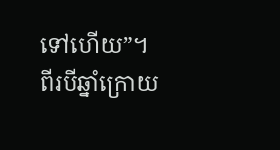ទៅហើយ”។
ពីរបីឆ្នាំក្រោយ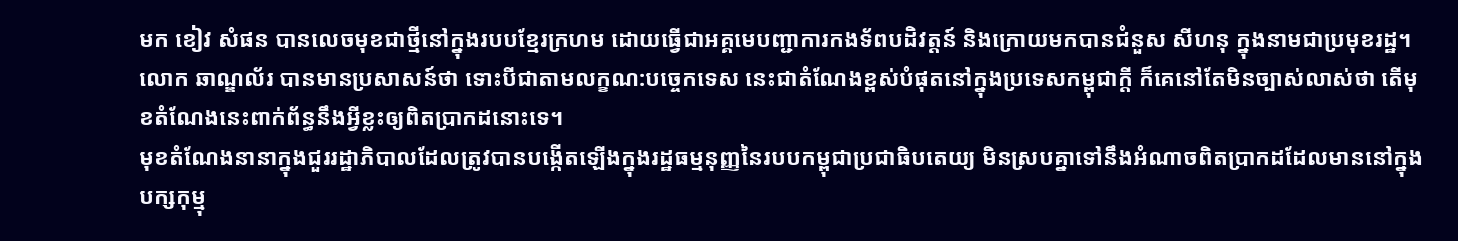មក ខៀវ សំផន បានលេចមុខជាថ្មីនៅក្នុងរបបខ្មែរក្រហម ដោយធ្វើជាអគ្គមេបញ្ជាការកងទ័ពបដិវត្តន៍ និងក្រោយមកបានជំនួស សីហនុ ក្នុងនាមជាប្រមុខរដ្ឋ។លោក ឆាណ្ឌល័រ បានមានប្រសាសន៍ថា ទោះបីជាតាមលក្ខណ:បច្ចេកទេស នេះជាតំណែងខ្ពស់បំផុតនៅក្នុងប្រទេសកម្ពុជាក្តី ក៏គេនៅតែមិនច្បាស់លាស់ថា តើមុខតំណែងនេះពាក់ព័ន្ធនឹងអ្វីខ្លះឲ្យពិតប្រាកដនោះទេ។
មុខតំណែងនានាក្នុងជួររដ្ឋាភិបាលដែលត្រូវបានបង្កើតឡើងក្នុងរដ្ឋធម្មនុញ្ញនៃរបបកម្ពុជាប្រជាធិបតេយ្យ មិនស្របគ្នាទៅនឹងអំណាចពិតប្រាកដដែលមាននៅក្នុងបក្សកុម្មុ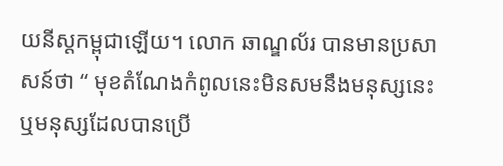យនីស្តកម្ពុជាឡើយ។ លោក ឆាណ្ឌល័រ បានមានប្រសាសន៍ថា “ មុខតំណែងកំពូលនេះមិនសមនឹងមនុស្សនេះ ឬមនុស្សដែលបានប្រើ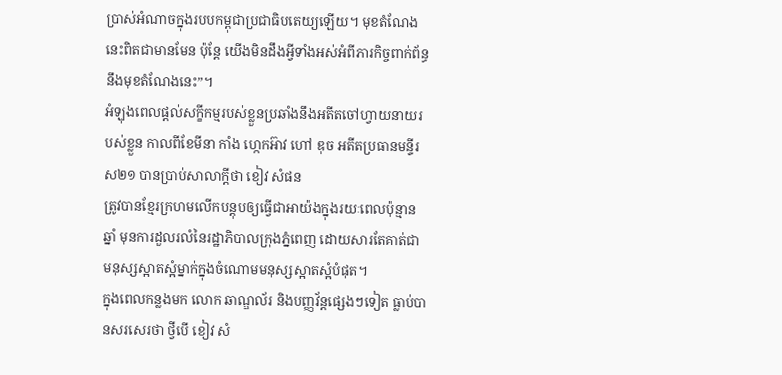ប្រាស់អំណាចក្នុងរបបកម្ពុជាប្រជាធិបតេយ្យឡើយ។ មុខតំណែងនេះពិតជាមានមែន ប៉ុន្តែ យើងមិនដឹងអ្វីទាំងអស់អំពីភារកិច្ចពាក់ព័ន្ធនឹងមុខតំណែងនេះ”។
អំឡុងពេលផ្តល់សក្ខីកម្មរបស់ខ្លួនប្រឆាំងនឹងអតីតចៅហ្វាយនាយរបស់ខ្លួន កាលពីខែមីនា កាំង ហ្កេកអ៊ាវ ហៅ ឌុច អតីតប្រធានមន្ទីរស២១ បានប្រាប់សាលាក្តីថា ខៀវ សំផន
ត្រូវបានខ្មែរក្រហមលើកបន្តុបឲ្យធ្វើជាអាយ៉ងក្នុងរយៈពេលប៉ុន្មានឆ្នាំ មុនការដួលរលំនៃរដ្ឋាភិបាលក្រុងភំ្នពេញ ដោយសារតែគាត់ជាមនុស្សស្អាតស្អំម្នាក់ក្នុងចំណោមមនុស្សស្អាតស្អំបំផុត។
ក្នុងពេលកន្លងមក លោក ឆាណ្ឌល័រ និងបញ្ញវ័ន្តផ្សេងៗទៀត ធ្លាប់បានសរសេរថា ថ្វីបើ ខៀវ សំ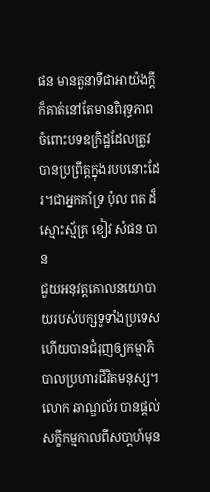ផន មានតួនាទីជាអាយ៉ងក្តី ក៏គាត់នៅតែមានពិរុទ្ធភាពចំពោះបទឧក្រិដ្ឋដែលត្រូវបានប្រព្រឹត្តក្នុងរបបនោះដែរ។ជាអ្នកគាំទ្រ ប៉ុល ពត ដ៏ស្មោះស្ម័គ្រ ខៀវ សំផន បាន
ជួយអនុវត្តគោលនយោបាយរបស់បក្សទូទាំងប្រទេស ហើយបានជំរុញឲ្យកម្មាភិបាលប្រហារជីវិតមនុស្ស។ លោក ឆាណ្ឌល័រ បានផ្តល់សក្ខីកម្មកាលពីសបា្តហ៍មុន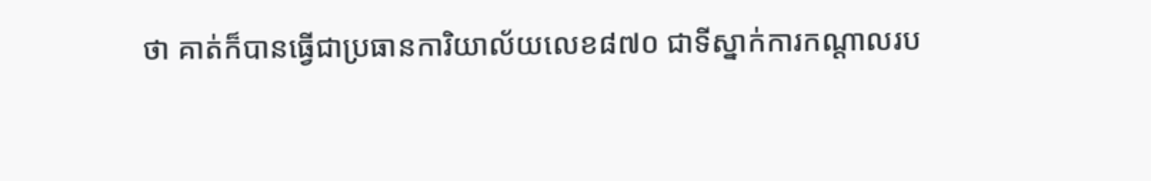ថា គាត់ក៏បានធ្វើជាប្រធានការិយាល័យលេខ៨៧០ ជាទីស្នាក់ការកណ្តាលរប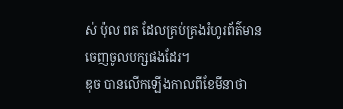ស់ ប៉ុល ពត ដែលគ្រប់គ្រងរំហូរព័ត៌មានចេញចូលបក្សផងដែរ។
ឌុច បានលើកឡើងកាលពីខែមីនាថា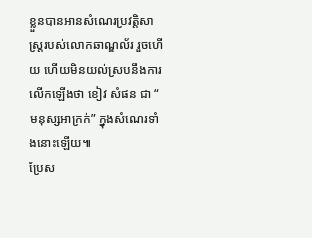ខ្លួនបានអានសំណេរប្រវត្តិសាស្រ្តរបស់លោកឆាណ្ឌល័រ រួចហើយ ហើយមិនយល់ស្របនឹងការលើកឡើងថា ខៀវ សំផន ជា “ មនុស្សអាក្រក់” ក្នុងសំណេរទាំងនោះឡើយ៕
ប្រែស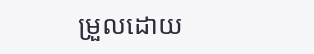ម្រួលដោយ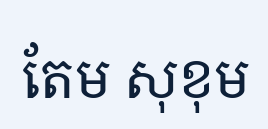តែម សុខុម